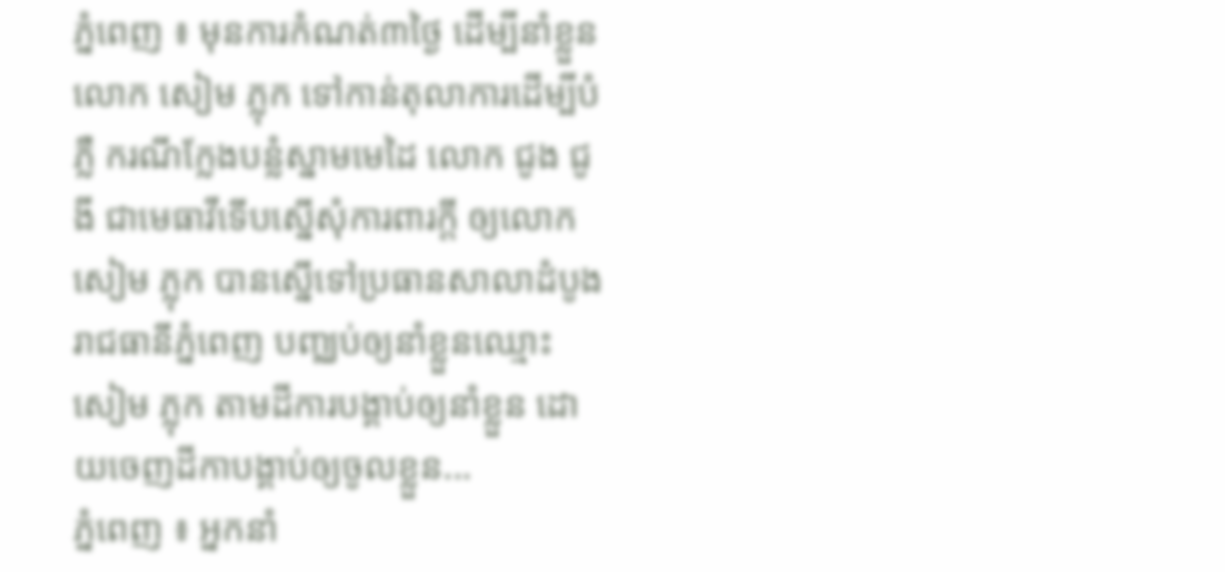ភ្នំពេញ ៖ មុនការកំណត់៣ថ្ងៃ ដើម្បីនាំខ្លួនលោក សៀម ភ្លុក ទៅកាន់តុលាការដើម្បីបំភ្លឺ ករណីក្លែងបន្លំស្នាមមេដៃ លោក ជូង ជូងី ជាមេធាវីទើបស្នើសុំការពារក្តី ឲ្យលោក សៀម ភ្លុក បានស្នើទៅប្រធានសាលាដំបូង រាជធានីភ្នំពេញ បញ្ឈប់ឲ្យនាំខ្លួនឈ្មោះ សៀម ភ្លុក តាមដីការបង្គាប់ឲ្យនាំខ្លួន ដោយចេញដីកាបង្គាប់ឲ្យចូលខ្លួន...
ភ្នំពេញ ៖ អ្នកនាំ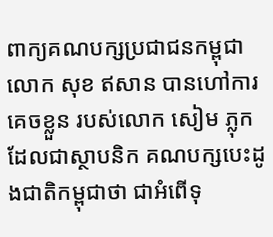ពាក្យគណបក្សប្រជាជនកម្ពុជា លោក សុខ ឥសាន បានហៅការ គេចខ្លួន របស់លោក សៀម ភ្លុក ដែលជាស្ថាបនិក គណបក្សបេះដូងជាតិកម្ពុជាថា ជាអំពើទុ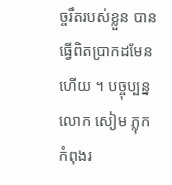ច្ចរឹតរបស់ខ្លួន បានធ្វើពិតប្រាកដមែនហើយ ។ បច្ចុប្បន្នលោក សៀម ភ្លុក កំពុងរ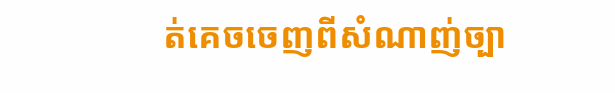ត់គេចចេញពីសំណាញ់ច្បា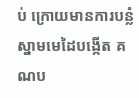ប់ ក្រោយមានការបន្លំស្នាមមេដៃបង្កើត គណប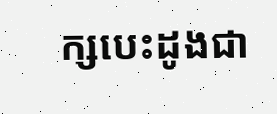ក្សបេះដូងជា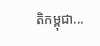តិកម្ពុជា...